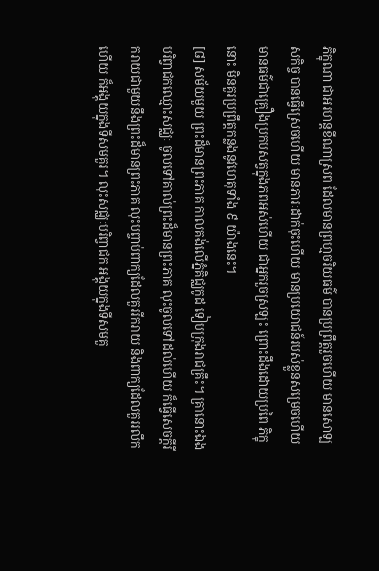ភិក្ខុណា ជាអរហន្តខីណាស្រព ដែលមានព្រហ្មចរិយធម៌ បានប្រព្រឹត្តរួចហើយ មានសោឡសកិច្ច បានធើ្វស្រេចហើយ មានភារៈដាក់ចុះហើយ មានប្រយោជន៍របស់ខ្លួនសម្រេចហើយ មានធម៌ជាគ្រឿងប្រកបសត្វក្នុងភពអស់ហើយ ជាអ្នករួចស្រឡះ ព្រោះដឹងដោយប្រពៃ ភិក្ខុនោះ មិនគួរប្រព្រឹត្តកន្លងនូវហេតុទាំង ៩ យ៉ាងនេះ។
[៨] សម័យមួយ ព្រះដ៏មានព្រះភាគ កាលគង់លើភ្នំគិជ្ឈកូដ ទៀបក្រុងរាជគ្រឹះ។ គ្រានោះឯង បរិព្វាជកឈ្មោះសជ្ឈៈ ចូលទៅគាល់ព្រះដ៏មានព្រះភាគ លុះចូលទៅដល់ហើយ ក៏ធ្វើសេចក្តីរីករាយជាមួយនឹងព្រះដ៏មានព្រះភាគ លុះបព្ចាប់ពាក្យដែលគួររីករាយ និងពាក្យដែលគួររលឹកហើយ ក៏អង្គុយក្នុងទីសមគួរ។ លុះសជ្ឈៈបរិព្វាជក អង្គុយក្នុងទីសមគួ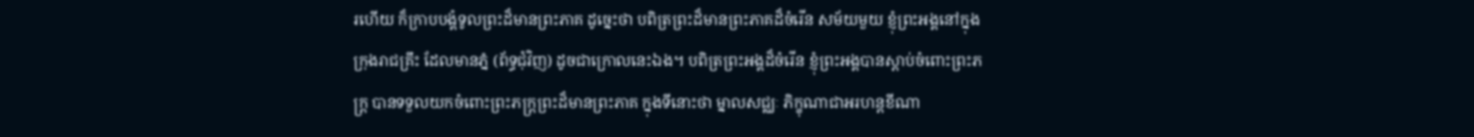រហើយ ក៏ក្រាបបង្គំទូលព្រះដ៏មានព្រះភាគ ដូច្នេះថា បពិត្រព្រះដ៏មានព្រះភាគដ៏ចំរើន សម័យមួយ ខ្ញុំព្រះអង្គនៅក្នុងក្រុងរាជគ្រឹះ ដែលមានភ្នំ (ព័ទ្ធជុំវិញ) ដូចជាក្រោលនេះឯង។ បពិត្រព្រះអង្គដ៏ចំរើន ខ្ញុំព្រះអង្គបានស្តាប់ចំពោះព្រះភក្រ្ត បានទទួលយកចំពោះព្រះភក្រ្តព្រះដ៏មានព្រះភាគ ក្នុងទីនោះថា ម្នាលសជ្ឈៈ ភិក្ខុណាជាអរហន្តខីណា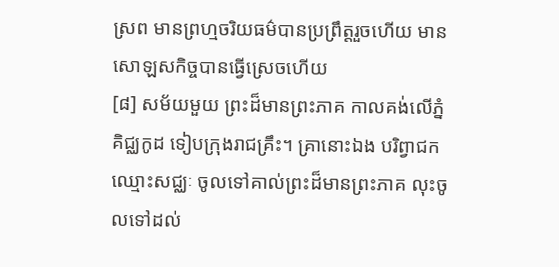ស្រព មានព្រហ្មចរិយធម៌បានប្រព្រឹត្តរួចហើយ មានសោឡសកិច្ចបានធ្វើស្រេចហើយ
[៨] សម័យមួយ ព្រះដ៏មានព្រះភាគ កាលគង់លើភ្នំគិជ្ឈកូដ ទៀបក្រុងរាជគ្រឹះ។ គ្រានោះឯង បរិព្វាជកឈ្មោះសជ្ឈៈ ចូលទៅគាល់ព្រះដ៏មានព្រះភាគ លុះចូលទៅដល់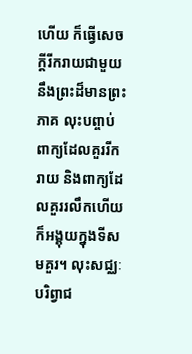ហើយ ក៏ធ្វើសេចក្តីរីករាយជាមួយនឹងព្រះដ៏មានព្រះភាគ លុះបព្ចាប់ពាក្យដែលគួររីករាយ និងពាក្យដែលគួររលឹកហើយ ក៏អង្គុយក្នុងទីសមគួរ។ លុះសជ្ឈៈបរិព្វាជ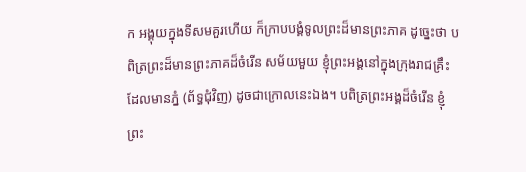ក អង្គុយក្នុងទីសមគួរហើយ ក៏ក្រាបបង្គំទូលព្រះដ៏មានព្រះភាគ ដូច្នេះថា បពិត្រព្រះដ៏មានព្រះភាគដ៏ចំរើន សម័យមួយ ខ្ញុំព្រះអង្គនៅក្នុងក្រុងរាជគ្រឹះ ដែលមានភ្នំ (ព័ទ្ធជុំវិញ) ដូចជាក្រោលនេះឯង។ បពិត្រព្រះអង្គដ៏ចំរើន ខ្ញុំព្រះ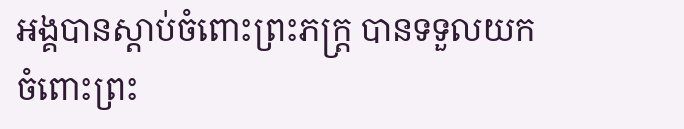អង្គបានស្តាប់ចំពោះព្រះភក្រ្ត បានទទួលយកចំពោះព្រះ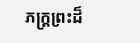ភក្រ្តព្រះដ៏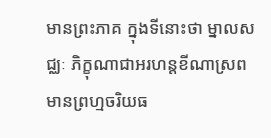មានព្រះភាគ ក្នុងទីនោះថា ម្នាលសជ្ឈៈ ភិក្ខុណាជាអរហន្តខីណាស្រព មានព្រហ្មចរិយធ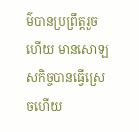ម៌បានប្រព្រឹត្តរួចហើយ មានសោឡសកិច្ចបានធ្វើស្រេចហើយ